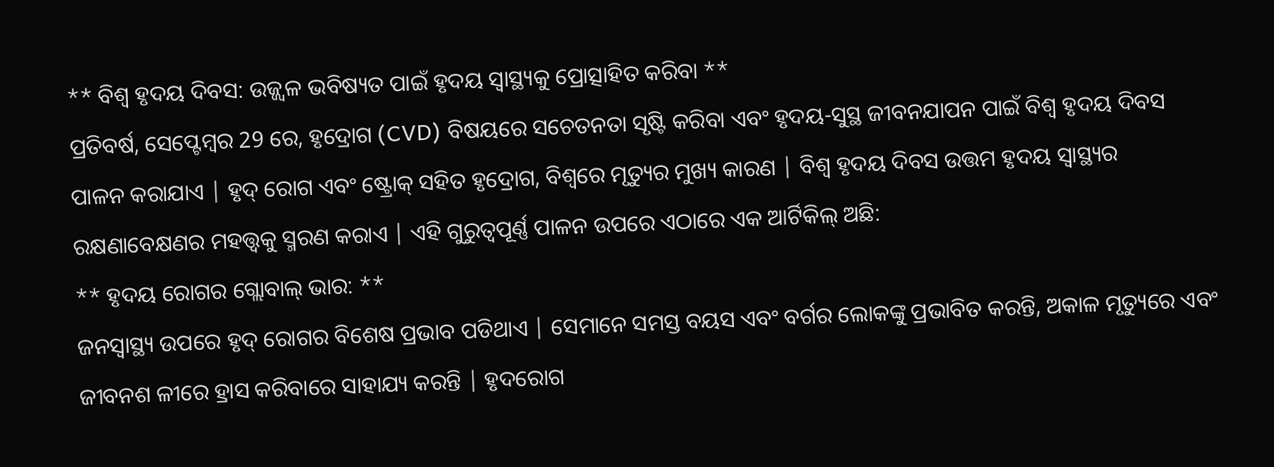** ବିଶ୍ୱ ହୃଦୟ ଦିବସ: ଉଜ୍ଜ୍ୱଳ ଭବିଷ୍ୟତ ପାଇଁ ହୃଦୟ ସ୍ୱାସ୍ଥ୍ୟକୁ ପ୍ରୋତ୍ସାହିତ କରିବା **
ପ୍ରତିବର୍ଷ, ସେପ୍ଟେମ୍ବର 29 ରେ, ହୃଦ୍ରୋଗ (CVD) ବିଷୟରେ ସଚେତନତା ସୃଷ୍ଟି କରିବା ଏବଂ ହୃଦୟ-ସୁସ୍ଥ ଜୀବନଯାପନ ପାଇଁ ବିଶ୍ୱ ହୃଦୟ ଦିବସ ପାଳନ କରାଯାଏ | ହୃଦ୍ ରୋଗ ଏବଂ ଷ୍ଟ୍ରୋକ୍ ସହିତ ହୃଦ୍ରୋଗ, ବିଶ୍ୱରେ ମୃତ୍ୟୁର ମୁଖ୍ୟ କାରଣ | ବିଶ୍ୱ ହୃଦୟ ଦିବସ ଉତ୍ତମ ହୃଦୟ ସ୍ୱାସ୍ଥ୍ୟର ରକ୍ଷଣାବେକ୍ଷଣର ମହତ୍ତ୍ୱକୁ ସ୍ମରଣ କରାଏ | ଏହି ଗୁରୁତ୍ୱପୂର୍ଣ୍ଣ ପାଳନ ଉପରେ ଏଠାରେ ଏକ ଆର୍ଟିକିଲ୍ ଅଛି:
** ହୃଦୟ ରୋଗର ଗ୍ଲୋବାଲ୍ ଭାର: **
ଜନସ୍ୱାସ୍ଥ୍ୟ ଉପରେ ହୃଦ୍ ରୋଗର ବିଶେଷ ପ୍ରଭାବ ପଡିଥାଏ | ସେମାନେ ସମସ୍ତ ବୟସ ଏବଂ ବର୍ଗର ଲୋକଙ୍କୁ ପ୍ରଭାବିତ କରନ୍ତି, ଅକାଳ ମୃତ୍ୟୁରେ ଏବଂ ଜୀବନଶ ଳୀରେ ହ୍ରାସ କରିବାରେ ସାହାଯ୍ୟ କରନ୍ତି | ହୃଦରୋଗ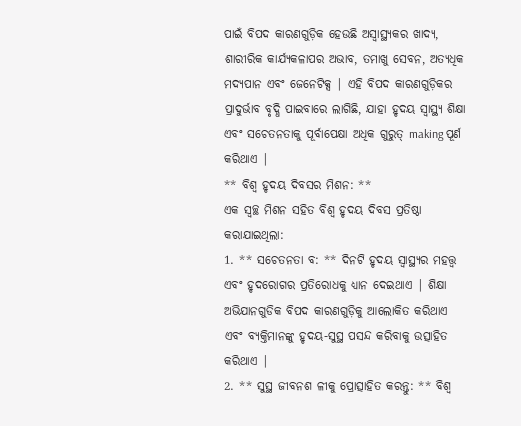ପାଇଁ ବିପଦ କାରଣଗୁଡ଼ିକ ହେଉଛି ଅସ୍ୱାସ୍ଥ୍ୟକର ଖାଦ୍ୟ, ଶାରୀରିକ କାର୍ଯ୍ୟକଳାପର ଅଭାବ, ତମାଖୁ ସେବନ, ଅତ୍ୟଧିକ ମଦ୍ୟପାନ ଏବଂ ଜେନେଟିକ୍ସ | ଏହି ବିପଦ କାରଣଗୁଡ଼ିକର ପ୍ରାଦୁର୍ଭାବ ବୃଦ୍ଧି ପାଇବାରେ ଲାଗିଛି, ଯାହା ହୃଦୟ ସ୍ୱାସ୍ଥ୍ୟ ଶିକ୍ଷା ଏବଂ ସଚେତନତାକୁ ପୂର୍ବାପେକ୍ଷା ଅଧିକ ଗୁରୁତ୍ making ପୂର୍ଣ କରିଥାଏ |
** ବିଶ୍ୱ ହୃଦୟ ଦିବସର ମିଶନ: **
ଏକ ସ୍ୱଚ୍ଛ ମିଶନ ସହିତ ବିଶ୍ୱ ହୃଦୟ ଦିବସ ପ୍ରତିଷ୍ଠା କରାଯାଇଥିଲା:
1. ** ସଚେତନତା ବ: ** ଦିନଟି ହୃଦୟ ସ୍ୱାସ୍ଥ୍ୟର ମହତ୍ତ୍ୱ ଏବଂ ହୃଦରୋଗର ପ୍ରତିରୋଧକୁ ଧ୍ୟାନ ଦେଇଥାଏ | ଶିକ୍ଷା ଅଭିଯାନଗୁଡିକ ବିପଦ କାରଣଗୁଡ଼ିକୁ ଆଲୋକିତ କରିଥାଏ ଏବଂ ବ୍ୟକ୍ତିମାନଙ୍କୁ ହୃଦୟ-ସୁସ୍ଥ ପସନ୍ଦ କରିବାକୁ ଉତ୍ସାହିତ କରିଥାଏ |
2. ** ସୁସ୍ଥ ଜୀବନଶ ଳୀକୁ ପ୍ରୋତ୍ସାହିତ କରନ୍ତୁ: ** ବିଶ୍ୱ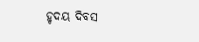ହୃଦୟ ଦିବସ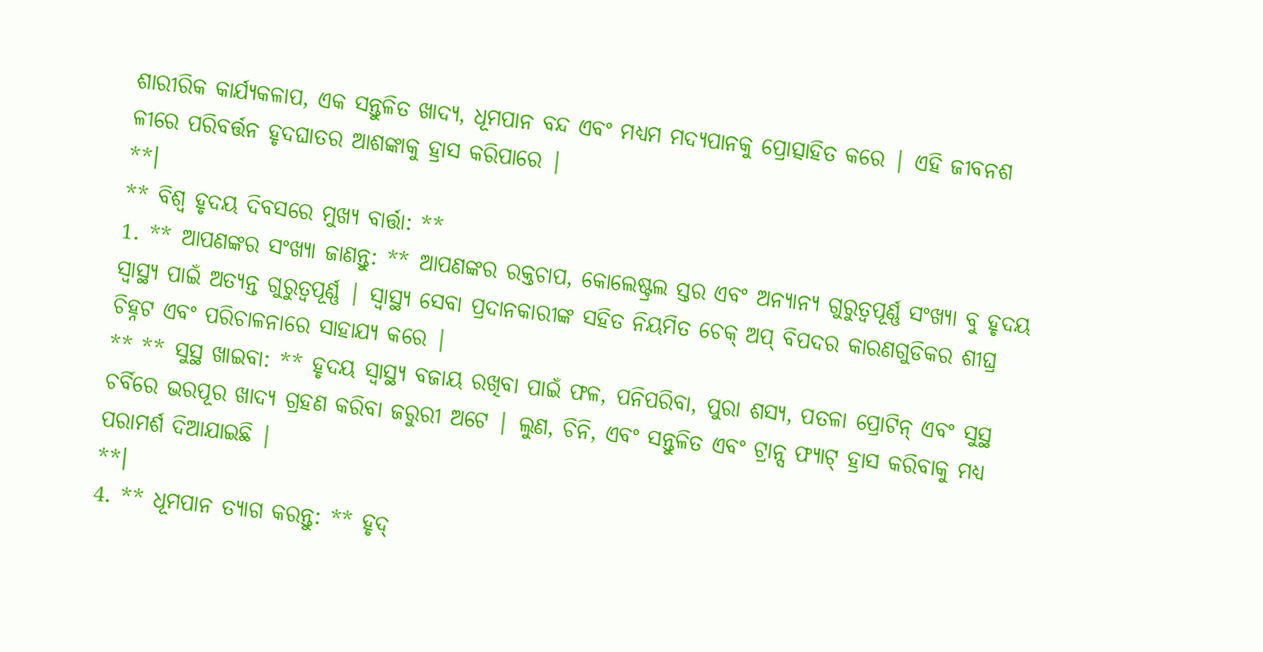ଶାରୀରିକ କାର୍ଯ୍ୟକଳାପ, ଏକ ସନ୍ତୁଳିତ ଖାଦ୍ୟ, ଧୂମପାନ ବନ୍ଦ ଏବଂ ମଧ୍ୟମ ମଦ୍ୟପାନକୁ ପ୍ରୋତ୍ସାହିତ କରେ | ଏହି ଜୀବନଶ ଳୀରେ ପରିବର୍ତ୍ତନ ହୃଦଘାତର ଆଶଙ୍କାକୁ ହ୍ରାସ କରିପାରେ |
**।
** ବିଶ୍ୱ ହୃଦୟ ଦିବସରେ ମୁଖ୍ୟ ବାର୍ତ୍ତା: **
1. ** ଆପଣଙ୍କର ସଂଖ୍ୟା ଜାଣନ୍ତୁ: ** ଆପଣଙ୍କର ରକ୍ତଚାପ, କୋଲେଷ୍ଟ୍ରଲ ସ୍ତର ଏବଂ ଅନ୍ୟାନ୍ୟ ଗୁରୁତ୍ୱପୂର୍ଣ୍ଣ ସଂଖ୍ୟା ବୁ ହୃଦୟ ସ୍ୱାସ୍ଥ୍ୟ ପାଇଁ ଅତ୍ୟନ୍ତ ଗୁରୁତ୍ୱପୂର୍ଣ୍ଣ | ସ୍ୱାସ୍ଥ୍ୟ ସେବା ପ୍ରଦାନକାରୀଙ୍କ ସହିତ ନିୟମିତ ଚେକ୍ ଅପ୍ ବିପଦର କାରଣଗୁଡିକର ଶୀଘ୍ର ଚିହ୍ନଟ ଏବଂ ପରିଚାଳନାରେ ସାହାଯ୍ୟ କରେ |
** ** ସୁସ୍ଥ ଖାଇବା: ** ହୃଦୟ ସ୍ୱାସ୍ଥ୍ୟ ବଜାୟ ରଖିବା ପାଇଁ ଫଳ, ପନିପରିବା, ପୁରା ଶସ୍ୟ, ପତଳା ପ୍ରୋଟିନ୍ ଏବଂ ସୁସ୍ଥ ଚର୍ବିରେ ଭରପୂର ଖାଦ୍ୟ ଗ୍ରହଣ କରିବା ଜରୁରୀ ଅଟେ | ଲୁଣ, ଚିନି, ଏବଂ ସନ୍ତୁଳିତ ଏବଂ ଟ୍ରାନ୍ସ ଫ୍ୟାଟ୍ ହ୍ରାସ କରିବାକୁ ମଧ୍ୟ ପରାମର୍ଶ ଦିଆଯାଇଛି |
**।
4. ** ଧୂମପାନ ତ୍ୟାଗ କରନ୍ତୁ: ** ହୃଦ୍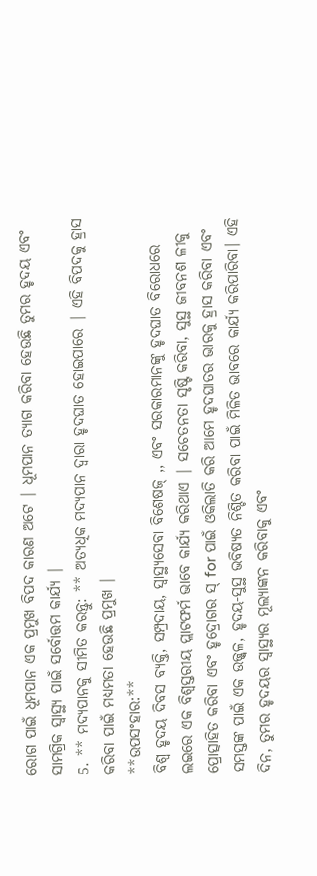ରୋଗ ପାଇଁ ଧୂମପାନ ଏକ ପ୍ରମୁଖ ବିପଦ କାରଣ ଅଟେ | ଧୂମପାନ ତ୍ୟାଗ କରିବା ହେଉଛି ତୁମର ହୃଦୟ ଏବଂ ସାମଗ୍ରିକ ସ୍ୱାସ୍ଥ୍ୟ ପାଇଁ ସର୍ବୋତ୍ତମ କାର୍ଯ୍ୟ |
5. ** ମଦ୍ୟପାନକୁ ସୀମିତ କରନ୍ତୁ: ** ଅତ୍ୟଧିକ ମଦ୍ୟପାନ ଦ୍ୱାରା ହୃଦଘାତ ହୋଇପାରେ | ଏହି ବିପଦକୁ ହ୍ରାସ କରିବା ପାଇଁ ମଧ୍ୟମତା ହେଉଛି ପ୍ରମୁଖ |
**ଉପସଂହାର:**
ବିଶ୍ୱ ହୃଦୟ ଦିବସ ବ୍ୟକ୍ତି, ସମ୍ପ୍ରଦାୟ, ସ୍ୱାସ୍ଥ୍ୟସେବା ବିଶେଷଜ୍ ,, ଏବଂ ସରକାରମାନଙ୍କୁ ହୃଦଘାତ ବିରୋଧରେ ଲଇରେ ଏକ ବିଶ୍ୱସ୍ତରୀୟ ପ୍ଲାଟଫର୍ମ ଭାବେ କାର୍ଯ୍ୟ କରିଥାଏ | ସଚେତନତା ସୃଷ୍ଟି କରିବା, ସୁସ୍ଥ ଜୀବନଶ ଳୀକୁ ପ୍ରୋତ୍ସାହିତ କରିବା ଏବଂ ହୃଦ୍ରୋଗର ସ୍ for ପାଇଁ ଓକିଲାତି କରି ଆମେ ହୃଦଘାତର ଭାରକୁ ହ୍ରାସ କରିବା ଏବଂ ସମସ୍ତଙ୍କ ପାଇଁ ଏକ ଉଜ୍ଜ୍ୱଳ, ହୃଦୟ-ସୁସ୍ଥ ଭବିଷ୍ୟତ ନିଶ୍ଚିତ କରିବା ପାଇଁ ମିଳିତ ଭାବରେ କାର୍ଯ୍ୟ କରିପାରିବା। ଏହି ଦିନ, ତୁମର ହୃଦୟର ସ୍ୱାସ୍ଥ୍ୟର ମୂଲ୍ୟାଙ୍କନ କରିବାକୁ ଏବଂ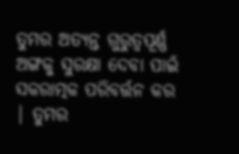ତୁମର ଅତ୍ୟନ୍ତ ଗୁରୁତ୍ୱପୂର୍ଣ୍ଣ ଅଙ୍ଗକୁ ସୁରକ୍ଷା ଦେବା ପାଇଁ ସକରାତ୍ମକ ପରିବର୍ତ୍ତନ କର | ତୁମର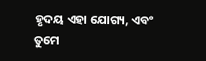ହୃଦୟ ଏହା ଯୋଗ୍ୟ, ଏବଂ ତୁମେ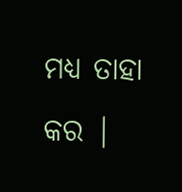ମଧ୍ୟ ତାହା କର |